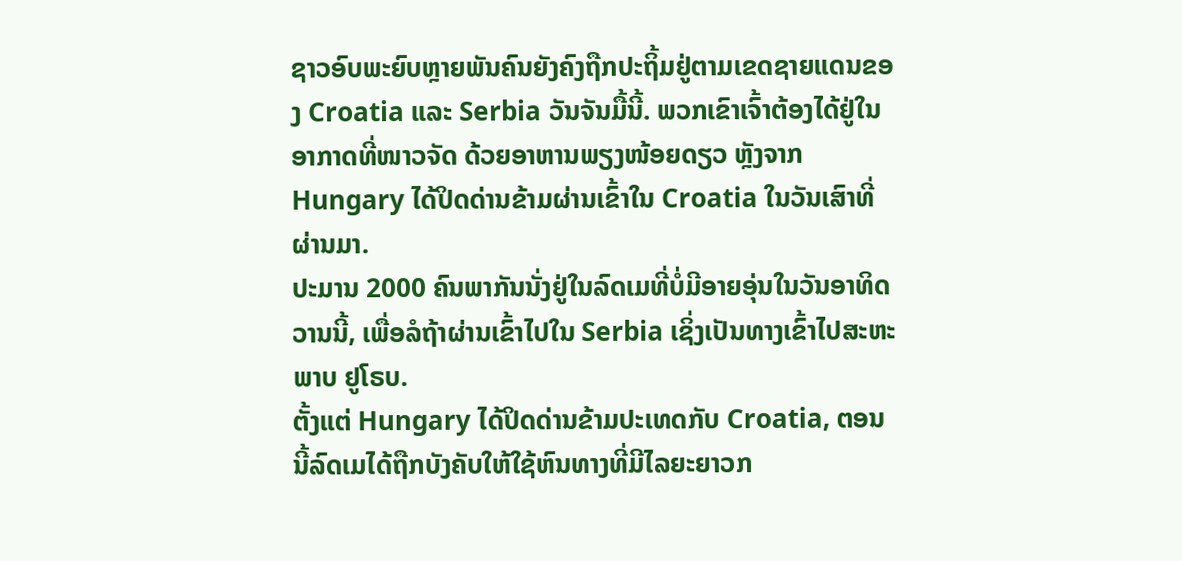ຊາວອົບພະຍົບຫຼາຍພັນຄົນຍັງຄົງຖືກປະຖິ້ມຢູ່ຕາມເຂດຊາຍແດນຂອງ Croatia ແລະ Serbia ວັນຈັນມື້ນີ້. ພວກເຂົາເຈົ້າຕ້ອງໄດ້ຢູ່ໃນອາກາດທີ່ໜາວຈັດ ດ້ວຍອາຫານພຽງໜ້ອຍດຽວ ຫຼັງຈາກ Hungary ໄດ້ປິດດ່ານຂ້າມຜ່ານເຂົ້າໃນ Croatia ໃນວັນເສົາທີ່ຜ່ານມາ.
ປະມານ 2000 ຄົນພາກັນນັ່ງຢູ່ໃນລົດເມທີ່ບໍ່ມີອາຍອຸ່ນໃນວັນອາທິດວານນີ້, ເພື່ອລໍຖ້າຜ່ານເຂົ້າໄປໃນ Serbia ເຊິ່ງເປັນທາງເຂົ້າໄປສະຫະພາບ ຢູໂຣບ.
ຕັ້ງແຕ່ Hungary ໄດ້ປິດດ່ານຂ້າມປະເທດກັບ Croatia, ຕອນນີ້ລົດເມໄດ້ຖືກບັງຄັບໃຫ້ໃຊ້ຫົນທາງທີ່ມີໄລຍະຍາວກ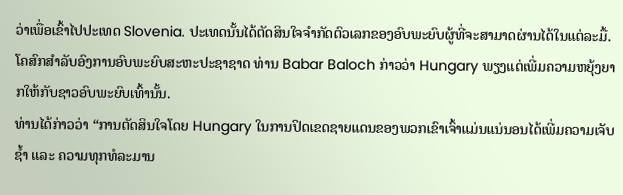ວ່າເພື່ອເຂົ້າໄປປະເທດ Slovenia. ປະເທດນັ້ນໄດ້ຕັດສິນໃຈຈຳກັດຕົວເລກຂອງອົບພະຍົບຜູ້ທີ່ຈະສາມາດຜ່ານໄດ້ໃນແຕ່ລະມື້.
ໂຄສົກສຳລັບອົງການອົບພະຍົບສະຫະປະຊາຊາດ ທ່ານ Babar Baloch ກ່າວວ່າ Hungary ພຽງແຕ່ເພີ່ມຄວາມຫຍຸ້ງຍາກໃຫ້ກັບຊາວອົບພະຍົບເທົ້ານັ້ນ.
ທ່ານໄດ້ກ່າວວ່າ “ການຕັດສິນໃຈໂດຍ Hungary ໃນການປິດເຂດຊາຍແດນຂອງພວກເຂົາເຈົ້າແມ່ນແນ່ນອນໄດ້ເພີ່ມຄວາມເຈັບຊ້ຳ ແລະ ຄວາມທຸກທໍລະມານ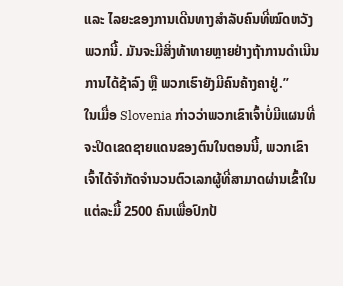ແລະ ໄລຍະຂອງການເດີນທາງສຳລັບຄົນທີ່ໝົດຫວັງພວກນີ້. ມັນຈະມີສິ່ງທ້າທາຍຫຼາຍຢ່າງຖ້າການດຳເນີນການໄດ້ຊ້າລົງ ຫຼື ພວກເຮົາຍັງມີຄົນຄ້າງຄາຢູ່.”
ໃນເມື່ອ Slovenia ກ່າວວ່າພວກເຂົາເຈົ້າບໍ່ມີແຜນທີ່ຈະປິດເຂດຊາຍແດນຂອງຕົນໃນຕອນນີ້, ພວກເຂົາເຈົ້າໄດ້ຈຳກັດຈຳນວນຕົວເລກຜູ້ທີ່ສາມາດຜ່ານເຂົ້າໃນແຕ່ລະມື້ 2500 ຄົນເພື່ອປົກປ້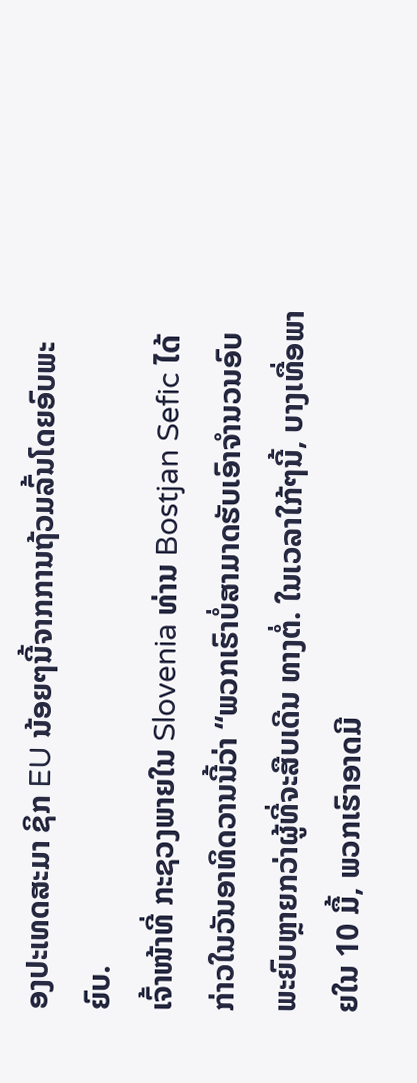ອງປະເທດສະມາ ຊິກ EU ນ້ອຍໆນີ້ຈາກການຖ້ວມລົ້ນໂດຍອົບພະຍົບ.
ເຈົ້າໜ້າທີ່ ກະຊວງພາຍໃນ Slovenia ທ່ານ Bostjan Sefic ໄດ້ກ່າວໃນວັນອາທິດວານນີ້ວ່າ “ພວກເຮົາບໍ່ສາມາດຮັບເອົາຈຳນວນອົບພະຍົບຫຼາຍກວ່າຜູ້ທີ່ຈະສືບເດີນ ທາງຕໍ່. ໃນເວລາໃກ້ໆນີ້, ບາງເທື່ອພາຍໃນ 10 ມື້, ພວກເຮົາອາດມີ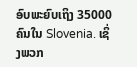ອົບພະຍົບເຖິງ 35000 ຄົນໃນ Slovenia. ເຊິ່ງພວກ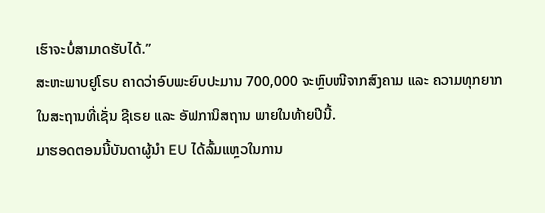ເຮົາຈະບໍ່ສາມາດຮັບໄດ້.”
ສະຫະພາບຢູໂຣບ ຄາດວ່າອົບພະຍົບປະມານ 700,000 ຈະຫຼົບໜີຈາກສົງຄາມ ແລະ ຄວາມທຸກຍາກໃນສະຖານທີ່ເຊັ່ນ ຊີເຣຍ ແລະ ອັຟການິສຖານ ພາຍໃນທ້າຍປີນີ້.
ມາຮອດຕອນນີ້ບັນດາຜູ້ນຳ EU ໄດ້ລົ້ມແຫຼວໃນການ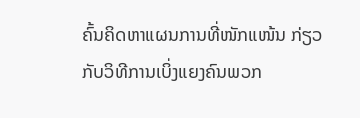ຄົ້ນຄິດຫາແຜນການທີ່ໜັກແໜ້ນ ກ່ຽວກັບວິທີການເບິ່ງແຍງຄົນພວກ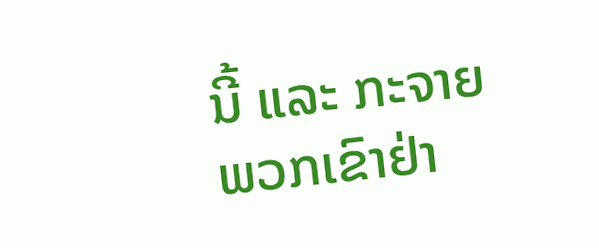ນີ້ ແລະ ກະຈາຍພວກເຂົາຢ່າ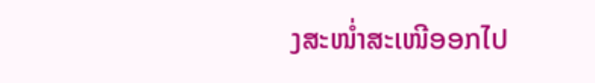ງສະໜ່ຳສະເໜີອອກໄປ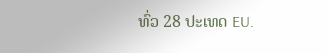ທົ່ວ 28 ປະເທດ EU.